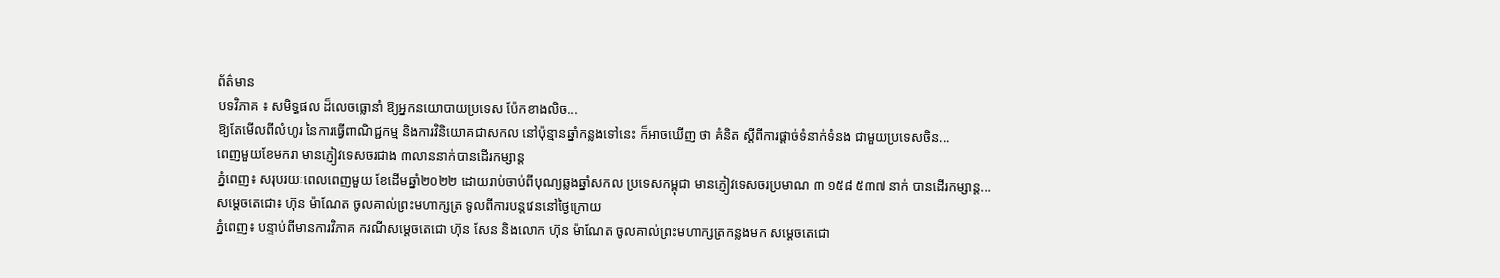ព័ត៌មាន
បទវិភាគ ៖ សមិទ្ធផល ដ៏លេចធ្លោនាំ ឱ្យអ្នកនយោបាយប្រទេស ប៉ែកខាងលិច...
ឱ្យតែមើលពីលំហូរ នៃការធ្វើពាណិជ្ជកម្ម និងការវិនិយោគជាសកល នៅប៉ុន្មានឆ្នាំកន្លងទៅនេះ ក៏អាចឃើញ ថា គំនិត ស្តីពីការផ្តាច់ទំនាក់ទំនង ជាមួយប្រទេសចិន...
ពេញមួយខែមករា មានភ្ញៀវទេសចរជាង ៣លាននាក់បានដើរកម្សាន្ដ
ភ្នំពេញ៖ សរុបរយៈពេលពេញមួយ ខែដើមឆ្នាំ២០២២ ដោយរាប់ចាប់ពីបុណ្យឆ្លងឆ្នាំសកល ប្រទេសកម្ពុជា មានភ្ញៀវទេសចរប្រមាណ ៣ ១៥៨ ៥៣៧ នាក់ បានដើរកម្សាន្ដ...
សម្តេចតេជោ៖ ហ៊ុន ម៉ាណែត ចូលគាល់ព្រះមហាក្សត្រ ទូលពីការបន្តវេននៅថ្ងៃក្រោយ
ភ្នំពេញ៖ បន្ទាប់ពីមានការវិភាគ ករណីសម្ដេចតេជោ ហ៊ុន សែន និងលោក ហ៊ុន ម៉ាណែត ចូលគាល់ព្រះមហាក្សត្រកន្លងមក សម្តេចតេជោ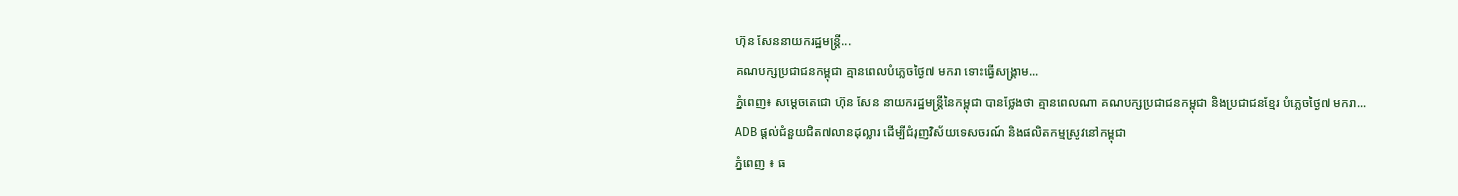ហ៊ុន សែននាយករដ្ឋមន្ត្រី...
គណបក្សប្រជាជនកម្ពុជា គ្មានពេលបំភ្លេចថ្ងៃ៧ មករា ទោះធ្វើសង្គ្រាម...
ភ្នំពេញ៖ សម្ដេចតេជោ ហ៊ុន សែន នាយករដ្ឋមន្ដ្រីនៃកម្ពុជា បានថ្លែងថា គ្មានពេលណា គណបក្សប្រជាជនកម្ពុជា និងប្រជាជនខ្មែរ បំភ្លេចថ្ងៃ៧ មករា...
ADB ផ្តល់ជំនួយជិត៧លានដុល្លារ ដើម្បីជំរុញវិស័យទេសចរណ៍ និងផលិតកម្មស្រូវនៅកម្ពុជា
ភ្នំពេញ ៖ ធ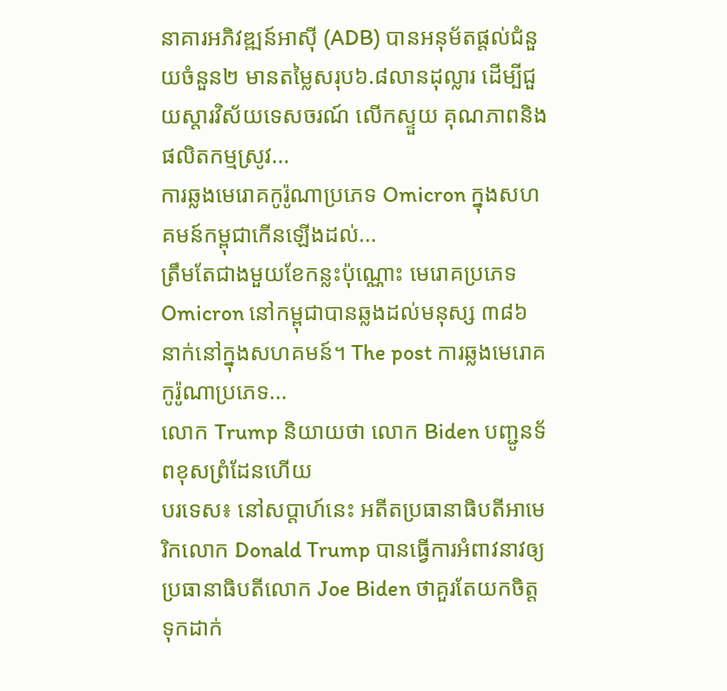នាគារអភិវឌ្ឍន៍អាស៊ី (ADB) បានអនុម័តផ្តល់ជំនួយចំនួន២ មានតម្លៃសរុប៦.៨លានដុល្លារ ដើម្បីជួយស្តារវិស័យទេសចរណ៍ លើកស្ទួយ គុណភាពនិងផលិតកម្មស្រូវ...
ការឆ្លងមេរោគកូរ៉ូណាប្រភេទ Omicron ក្នុងសហគមន៍កម្ពុជាកើនឡើងដល់...
ត្រឹមតែជាងមួយខែកន្លះប៉ុណ្ណោះ មេរោគប្រភេទ Omicron នៅកម្ពុជាបានឆ្លងដល់មនុស្ស ៣៨៦ នាក់នៅក្នុងសហគមន៍។ The post ការឆ្លងមេរោគកូរ៉ូណាប្រភេទ...
លោក Trump និយាយថា លោក Biden បញ្ជូនទ័ពខុសព្រំដែនហើយ
បរទេស៖ នៅសប្តាហ៍នេះ អតីតប្រធានាធិបតីអាមេរិកលោក Donald Trump បានធ្វើការអំពាវនាវឲ្យ ប្រធានាធិបតីលោក Joe Biden ថាគួរតែយកចិត្តទុកដាក់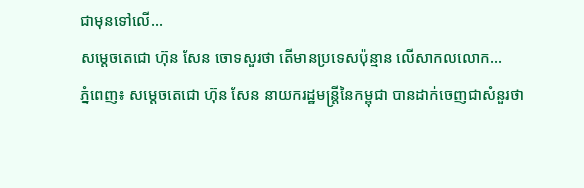ជាមុនទៅលើ...
សម្ដេចតេជោ ហ៊ុន សែន ចោទសួរថា តើមានប្រទេសប៉ុន្មាន លើសាកលលោក...
ភ្នំពេញ៖ សម្ដេចតេជោ ហ៊ុន សែន នាយករដ្ឋមន្ដ្រីនៃកម្ពុជា បានដាក់ចេញជាសំនួរថា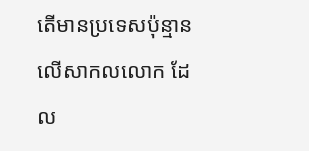តើមានប្រទេសប៉ុន្មានលើសាកលលោក ដែល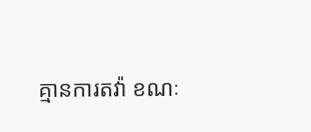គ្មានការតវ៉ា ខណៈ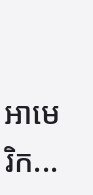អាមេរិក...